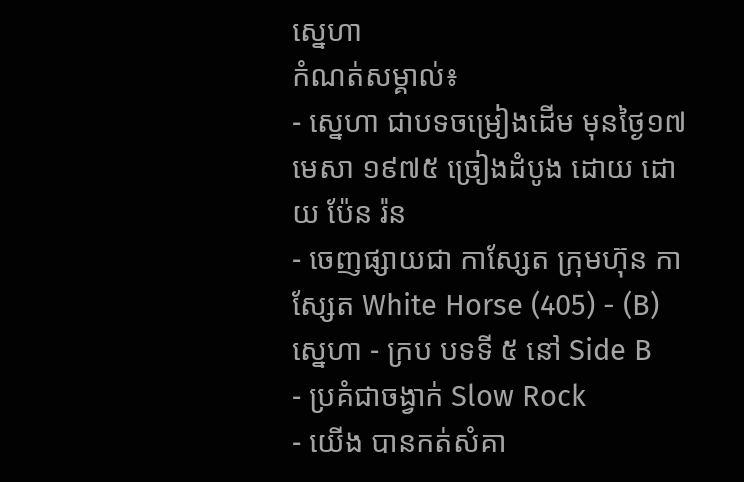ស្នេហា
កំណត់សម្គាល់៖
- ស្នេហា ជាបទចម្រៀងដើម មុនថ្ងៃ១៧ មេសា ១៩៧៥ ច្រៀងដំបូង ដោយ ដោយ ប៉ែន រ៉ន
- ចេញផ្សាយជា កាសែ្សត ក្រុមហ៊ុន កាស្សែត White Horse (405) - (B) ស្នេហា - ក្រប បទទី ៥ នៅ Side B
- ប្រគំជាចង្វាក់ Slow Rock
- យើង បានកត់សំគា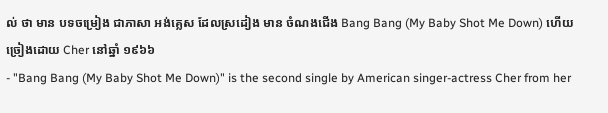ល់ ថា មាន បទចម្រៀង ជាភាសា អង់គ្លេស ដែលស្រដៀង មាន ចំណងជើង Bang Bang (My Baby Shot Me Down) ហើយច្រៀងដោយ Cher នៅឆ្នាំ ១៩៦៦
- "Bang Bang (My Baby Shot Me Down)" is the second single by American singer-actress Cher from her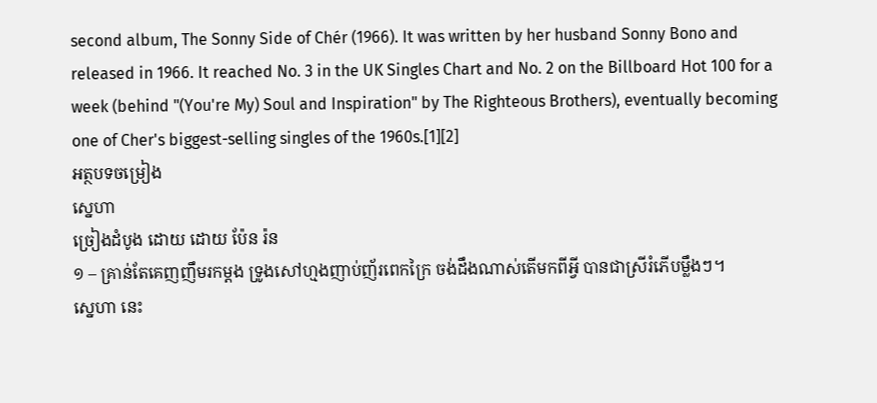second album, The Sonny Side of Chér (1966). It was written by her husband Sonny Bono and released in 1966. It reached No. 3 in the UK Singles Chart and No. 2 on the Billboard Hot 100 for a week (behind "(You're My) Soul and Inspiration" by The Righteous Brothers), eventually becoming one of Cher's biggest-selling singles of the 1960s.[1][2]
អត្ថបទចម្រៀង
ស្នេហា
ច្រៀងដំបូង ដោយ ដោយ ប៉ែន រ៉ន
១ – គ្រាន់តែគេញញឹមរកម្ដង ទ្រូងសៅហ្មងញាប់ញ័រពេកក្រៃ ចង់ដឹងណាស់តើមកពីអ្វី បានជាស្រីរំភើបម្លឹងៗ។
ស្នេហា នេះ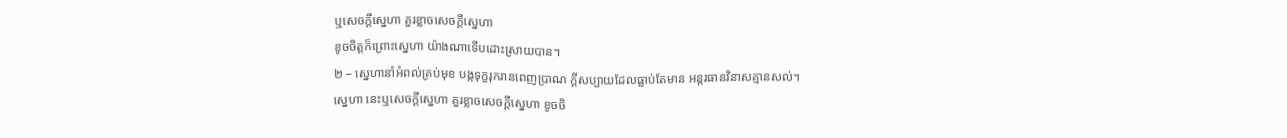ឬសេចក្ដីស្នេហា គួរខ្លាចសេចក្ដីស្នេហា
ខូចចិត្តក៏ព្រោះស្នេហា យ៉ាងណាទើបដោះស្រាយបាន។
២ – ស្នេហានាំអំពល់គ្រប់មុខ បង្កទុក្ខរុករានពេញប្រាណ ក្ដីសប្បាយដែលធ្លាប់តែមាន អន្តរធានវិនាសគ្មានសល់។
ស្នេហា នេះឬសេចក្ដីស្នេហា គួរខ្លាចសេចក្ដីស្នេហា ខូចចិ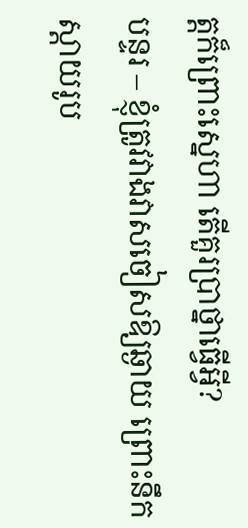ត្តក៏ព្រោះស្នេហា តើគួរប្រាថ្នាធ្វើអ្វី?
បន្ទរ – ខ្ញុំត្រូវវាងវាសចៀសឱ្យឆ្ងាយ ព្រោះនឹកស្ដាយរូប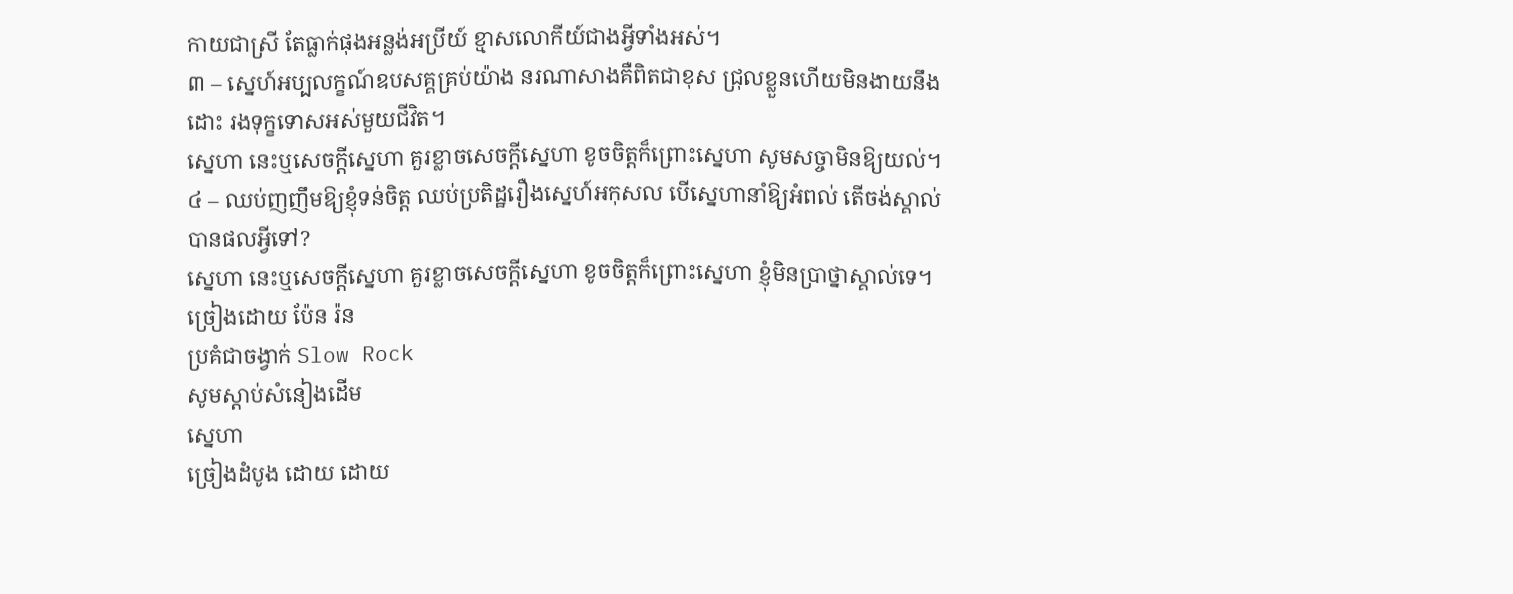កាយជាស្រី តែធ្លាក់ផុងអន្លង់អប្រីយ៍ ខ្មាសលោកីយ៍ជាងអ្វីទាំងអស់។
៣ – ស្នេហ៍អប្បលក្ខណ៍ឧបសគ្គគ្រប់យ៉ាង នរណាសាងគឺពិតជាខុស ជ្រុលខ្លួនហើយមិនងាយនឹងដោះ រងទុក្ខទោសអស់មួយជីវិត។
ស្នេហា នេះឬសេចក្ដីស្នេហា គួរខ្លាចសេចក្ដីស្នេហា ខូចចិត្តក៏ព្រោះស្នេហា សូមសច្ចាមិនឱ្យយល់។
៤ – ឈប់ញញឹមឱ្យខ្ញុំទន់ចិត្ត ឈប់ប្រតិដ្ឋរឿងស្នេហ៍អកុសល បើស្នេហានាំឱ្យអំពល់ តើចង់ស្គាល់បានផលអ្វីទៅ?
ស្នេហា នេះឬសេចក្ដីស្នេហា គួរខ្លាចសេចក្ដីស្នេហា ខូចចិត្តក៏ព្រោះស្នេហា ខ្ញុំមិនប្រាថ្នាស្គាល់ទេ។
ច្រៀងដោយ ប៉ែន រ៉ន
ប្រគំជាចង្វាក់ Slow Rock
សូមស្ដាប់សំនៀងដើម
ស្នេហា
ច្រៀងដំបូង ដោយ ដោយ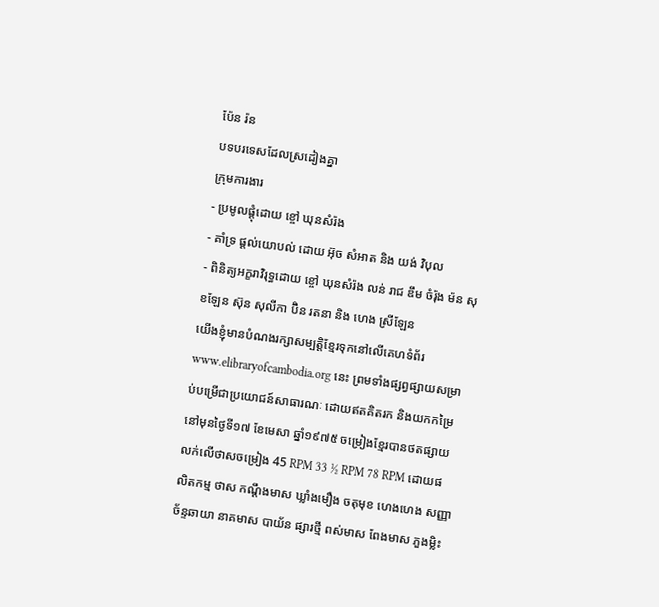ប៉ែន រ៉ន
បទបរទេសដែលស្រដៀងគ្នា
ក្រុមការងារ
- ប្រមូលផ្ដុំដោយ ខ្ចៅ ឃុនសំរ៉ង
- គាំទ្រ ផ្ដល់យោបល់ ដោយ អ៊ុច សំអាត និង យង់ វិបុល
- ពិនិត្យអក្ខរាវិរុទ្ធដោយ ខ្ចៅ ឃុនសំរ៉ង លន់ រាជ ឌឹម ចំរ៉ុង ម៉ន សុខឡែន ស៊ុន សុលីកា ប៊ិន រតនា និង ហេង ស្រីឡែន
យើងខ្ញុំមានបំណងរក្សាសម្បត្តិខ្មែរទុកនៅលើគេហទំព័រ www.elibraryofcambodia.org នេះ ព្រមទាំងផ្សព្វផ្សាយសម្រាប់បម្រើជាប្រយោជន៍សាធារណៈ ដោយឥតគិតរក និងយកកម្រៃ នៅមុនថ្ងៃទី១៧ ខែមេសា ឆ្នាំ១៩៧៥ ចម្រៀងខ្មែរបានថតផ្សាយលក់លើថាសចម្រៀង 45 RPM 33 ½ RPM 78 RPM ដោយផលិតកម្ម ថាស កណ្ដឹងមាស ឃ្លាំងមឿង ចតុមុខ ហេងហេង សញ្ញាច័ន្ទឆាយា នាគមាស បាយ័ន ផ្សារថ្មី ពស់មាស ពែងមាស ភួងម្លិះ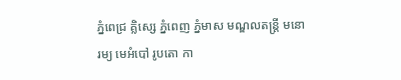ភ្នំពេជ្រ គ្លិស្សេ ភ្នំពេញ ភ្នំមាស មណ្ឌលតន្រ្តី មនោរម្យ មេអំបៅ រូបតោ កា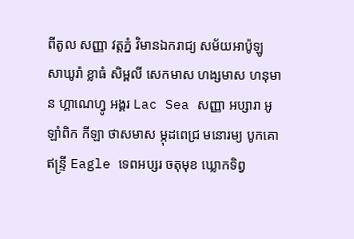ពីតូល សញ្ញា វត្តភ្នំ វិមានឯករាជ្យ សម័យអាប៉ូឡូ សាឃូរ៉ា ខ្លាធំ សិម្ពលី សេកមាស ហង្សមាស ហនុមាន ហ្គាណេហ្វូ អង្គរ Lac Sea សញ្ញា អប្សារា អូឡាំពិក កីឡា ថាសមាស ម្កុដពេជ្រ មនោរម្យ បូកគោ ឥន្ទ្រី Eagle ទេពអប្សរ ចតុមុខ ឃ្លោកទិព្វ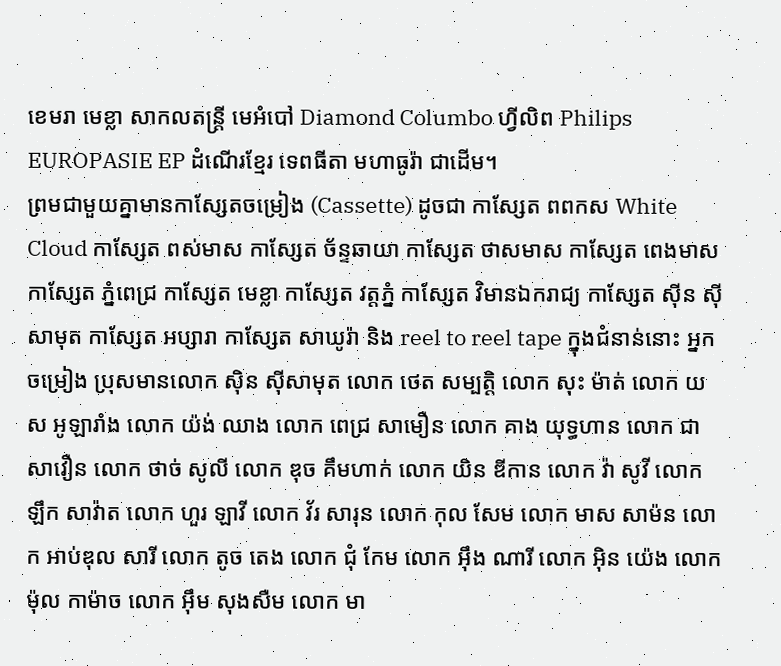ខេមរា មេខ្លា សាកលតន្ត្រី មេអំបៅ Diamond Columbo ហ្វីលិព Philips EUROPASIE EP ដំណើរខ្មែរ ទេពធីតា មហាធូរ៉ា ជាដើម។
ព្រមជាមួយគ្នាមានកាសែ្សតចម្រៀង (Cassette) ដូចជា កាស្សែត ពពកស White Cloud កាស្សែត ពស់មាស កាស្សែត ច័ន្ទឆាយា កាស្សែត ថាសមាស កាស្សែត ពេងមាស កាស្សែត ភ្នំពេជ្រ កាស្សែត មេខ្លា កាស្សែត វត្តភ្នំ កាស្សែត វិមានឯករាជ្យ កាស្សែត ស៊ីន ស៊ីសាមុត កាស្សែត អប្សារា កាស្សែត សាឃូរ៉ា និង reel to reel tape ក្នុងជំនាន់នោះ អ្នកចម្រៀង ប្រុសមានលោក ស៊ិន ស៊ីសាមុត លោក ថេត សម្បត្តិ លោក សុះ ម៉ាត់ លោក យស អូឡារាំង លោក យ៉ង់ ឈាង លោក ពេជ្រ សាមឿន លោក គាង យុទ្ធហាន លោក ជា សាវឿន លោក ថាច់ សូលី លោក ឌុច គឹមហាក់ លោក យិន ឌីកាន លោក វ៉ា សូវី លោក ឡឹក សាវ៉ាត លោក ហួរ ឡាវី លោក វ័រ សារុន លោក កុល សែម លោក មាស សាម៉ន លោក អាប់ឌុល សារី លោក តូច តេង លោក ជុំ កែម លោក អ៊ឹង ណារី លោក អ៊ិន យ៉េង លោក ម៉ុល កាម៉ាច លោក អ៊ឹម សុងសឺម លោក មា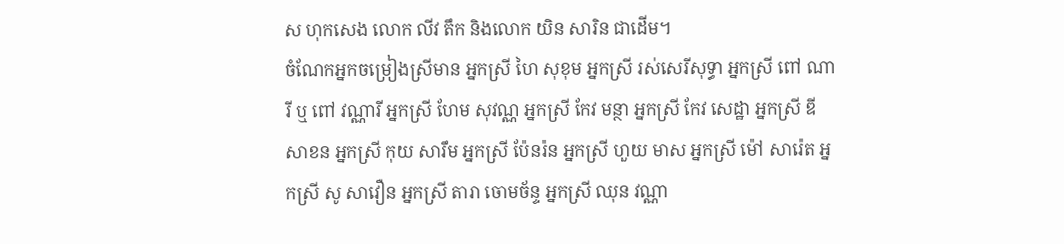ស ហុកសេង លោក លីវ តឹក និងលោក យិន សារិន ជាដើម។
ចំណែកអ្នកចម្រៀងស្រីមាន អ្នកស្រី ហៃ សុខុម អ្នកស្រី រស់សេរីសុទ្ធា អ្នកស្រី ពៅ ណារី ឬ ពៅ វណ្ណារី អ្នកស្រី ហែម សុវណ្ណ អ្នកស្រី កែវ មន្ថា អ្នកស្រី កែវ សេដ្ឋា អ្នកស្រី ឌីសាខន អ្នកស្រី កុយ សារឹម អ្នកស្រី ប៉ែនរ៉ន អ្នកស្រី ហួយ មាស អ្នកស្រី ម៉ៅ សារ៉េត អ្នកស្រី សូ សាវឿន អ្នកស្រី តារា ចោមច័ន្ទ អ្នកស្រី ឈុន វណ្ណា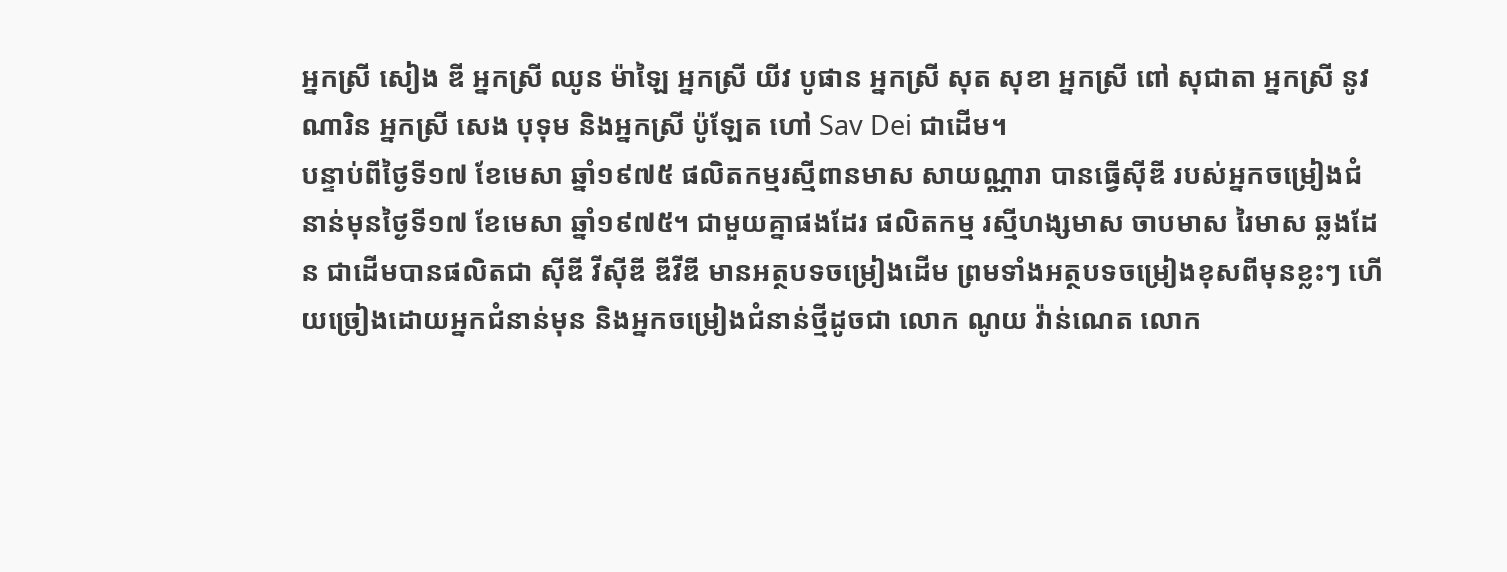អ្នកស្រី សៀង ឌី អ្នកស្រី ឈូន ម៉ាឡៃ អ្នកស្រី យីវ បូផាន អ្នកស្រី សុត សុខា អ្នកស្រី ពៅ សុជាតា អ្នកស្រី នូវ ណារិន អ្នកស្រី សេង បុទុម និងអ្នកស្រី ប៉ូឡែត ហៅ Sav Dei ជាដើម។
បន្ទាប់ពីថ្ងៃទី១៧ ខែមេសា ឆ្នាំ១៩៧៥ ផលិតកម្មរស្មីពានមាស សាយណ្ណារា បានធ្វើស៊ីឌី របស់អ្នកចម្រៀងជំនាន់មុនថ្ងៃទី១៧ ខែមេសា ឆ្នាំ១៩៧៥។ ជាមួយគ្នាផងដែរ ផលិតកម្ម រស្មីហង្សមាស ចាបមាស រៃមាស ឆ្លងដែន ជាដើមបានផលិតជា ស៊ីឌី វីស៊ីឌី ឌីវីឌី មានអត្ថបទចម្រៀងដើម ព្រមទាំងអត្ថបទចម្រៀងខុសពីមុនខ្លះៗ ហើយច្រៀងដោយអ្នកជំនាន់មុន និងអ្នកចម្រៀងជំនាន់ថ្មីដូចជា លោក ណូយ វ៉ាន់ណេត លោក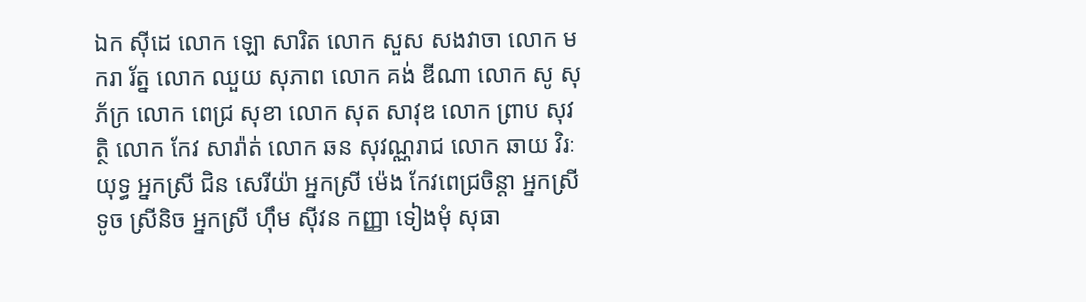ឯក ស៊ីដេ លោក ឡោ សារិត លោក សួស សងវាចា លោក មករា រ័ត្ន លោក ឈួយ សុភាព លោក គង់ ឌីណា លោក សូ សុភ័ក្រ លោក ពេជ្រ សុខា លោក សុត សាវុឌ លោក ព្រាប សុវត្ថិ លោក កែវ សារ៉ាត់ លោក ឆន សុវណ្ណរាជ លោក ឆាយ វិរៈយុទ្ធ អ្នកស្រី ជិន សេរីយ៉ា អ្នកស្រី ម៉េង កែវពេជ្រចិន្តា អ្នកស្រី ទូច ស្រីនិច អ្នកស្រី ហ៊ឹម ស៊ីវន កញ្ញា ទៀងមុំ សុធា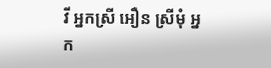វី អ្នកស្រី អឿន ស្រីមុំ អ្នក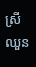ស្រី ឈួន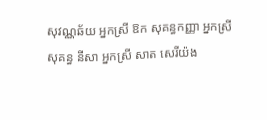សុវណ្ណឆ័យ អ្នកស្រី ឱក សុគន្ធកញ្ញា អ្នកស្រី សុគន្ធ នីសា អ្នកស្រី សាត សេរីយ៉ង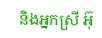និងអ្នកស្រី អ៊ុ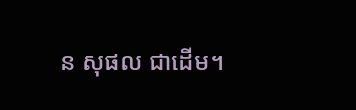ន សុផល ជាដើម។